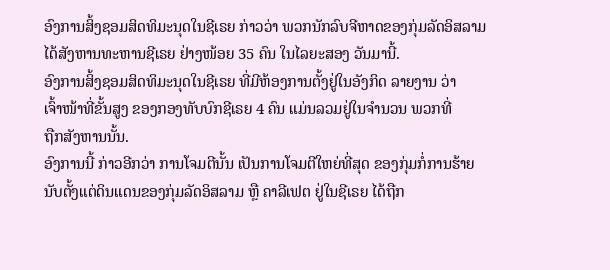ອົງການສິ້ງຊອມສິດທິມະນຸດໃນຊີເຣຍ ກ່າວວ່າ ພວກນັກລົບຈີຫາດຂອງກຸ່ມລັດອິສລາມ
ໄດ້ສັງຫານທະຫານຊີເຣຍ ຢ່າງໜ້ອຍ 35 ຄົນ ໃນໄລຍະສອງ ວັນມານີ້.
ອົງການສິ້ງຊອມສິດທິມະນຸດໃນຊີເຣຍ ທີ່ມີຫ້ອງການຕັ້ງຢູ່ໃນອັງກິດ ລາຍງານ ວ່າ
ເຈົ້າໜ້າທີ່ຂັ້ນສູງ ຂອງກອງທັບບົກຊີເຣຍ 4 ຄົນ ແມ່ນລວມຢູ່ໃນຈຳນວນ ພວກທີ່
ຖືກສັງຫານນັ້ນ.
ອົງການນີ້ ກ່າວອີກວ່າ ການໂຈມຕີນັ້ນ ເປັນການໂຈມຕີໃຫຍ່ທີ່ສຸດ ຂອງກຸ່ມກໍ່ການຮ້າຍ
ນັບຕັ້ງແຕ່ດິນແດນຂອງກຸ່ມລັດອິສລາມ ຫຼື ຄາລີເຟຕ ຢູ່ໃນຊີເຣຍ ໄດ້ຖືກ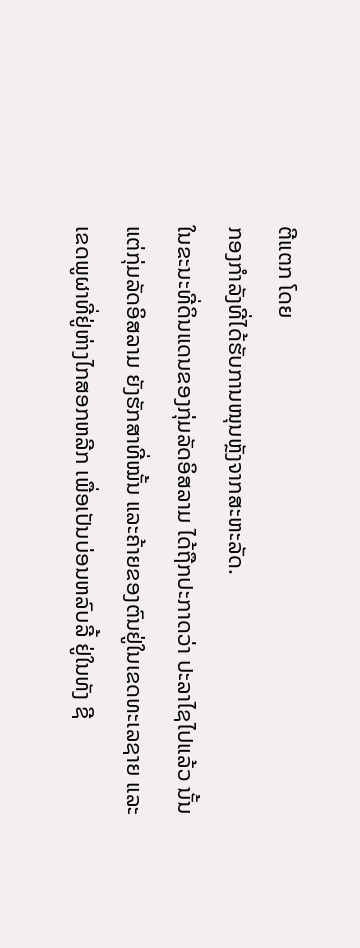ຕີແຕກ ໂດຍ
ກອງກຳລັງທີ່ໄດ້ຮັບການໜຸນຫຼັງຈາກສະຫະລັດ.
ໃນຂະນະທີ່ດິນແດນຂອງກຸ່ມລັດອິສລາມ ໄດ້ຖືກປະກາດວ່າ ປະລາໄຊໄປແລ້ວ ນັ້ນ
ແຕ່ກຸ່ມລັດອິສລາມ ຍັງຮັກສາທີ່ໝັ້ນ ແລະຄ້າຍຂອງຕົນຢູ່ໃນເຂດທະເລຊາຍ ແລະ
ເຂດພູຜາທີ່ຢູ່ຫ່າງໄກສອກຫລີກ ເພື່ອເປັນບ່ອນຫລົບລີ້ ຢູ່ໃນທັງ ຊີ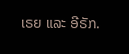ເຣຍ ແລະ ອີຣັກ.